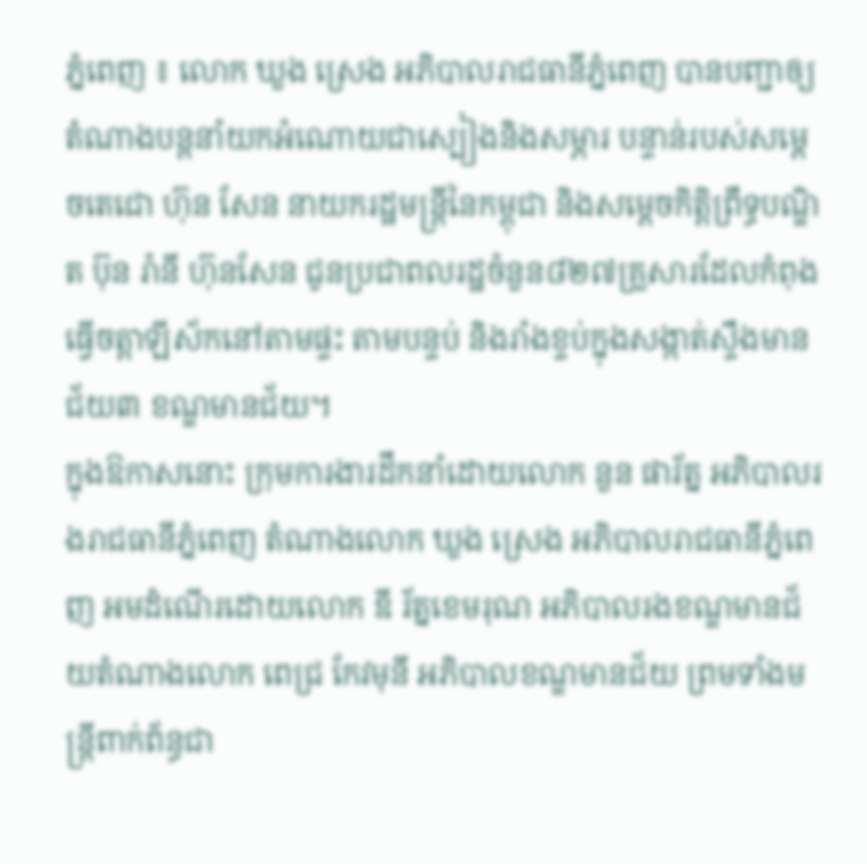ភ្នំពេញ ៖ លោក ឃួង ស្រេង អភិបាលរាជធានីភ្នំពេញ បានបញ្ជាឲ្យតំណាងបន្ដនាំយកអំណោយជាស្បៀងនិងសម្ភារ បន្ទាន់របស់សម្ដេចតេជោ ហ៊ុន សែន នាយករដ្ឋមន្ដ្រីនៃកម្ពុជា និងសម្ដេចកិត្តិព្រឹទ្ធបណ្ឌិត ប៊ុន រ៉ានី ហ៊ុនសែន ជូនប្រជាពលរដ្ឋចំនួន៨២៧គ្រួសារដែលកំពុងធ្វើចត្តាឡីស័កនៅតាមផ្ទះ តាមបន្ទប់ និងរាំងខ្ទប់ក្នុងសង្កាត់ស្ទឹងមាន ជ័យ៣ ខណ្ឌមានជ័យ។
ក្នុងឱកាសនោះ ក្រុមការងារដឹកនាំដោយលោក នួន ផារ័ត្ន អភិបាលរងរាជធានីភ្នំពេញ តំណាងលោក ឃួង ស្រេង អភិបាលរាជធានីភ្នំពេញ អមដំណើរដោយលោក ឌី រ័ត្នខេមរុណ អភិបាលរងខណ្ឌមានជ័យតំណាងលោក ពេជ្រ កែវមុនី អភិបាលខណ្ឌមានជ័យ ព្រមទាំងមន្ដ្រីពាក់ព័ន្ធជា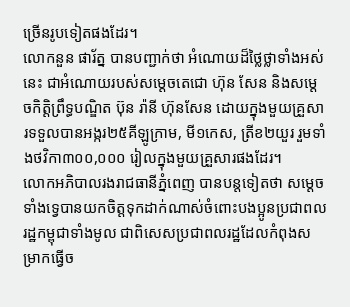ច្រើនរូបទៀតផងដែរ។
លោកនួន ផារ័ត្ន បានបញ្ជាក់ថា អំណោយដ៏ថ្លៃថ្លាទាំងអស់នេះ ជាអំណោយរបស់សម្តេចតេជោ ហ៊ុន សែន និងសម្តេចកិត្តិព្រឹទ្ធបណ្ឌិត ប៊ុន រ៉ានី ហ៊ុនសែន ដោយក្នុងមួយគ្រួសារទទួលបានអង្ករ២៥គីឡូក្រាម, មី១កេស, ត្រីខ២យួរ រួមទាំងថវិកា៣០០,០០០ រៀលក្នុងមួយគ្រួសារផងដែរ។
លោកអភិបាលរងរាជធានីភ្នំពេញ បានបន្តទៀតថា សម្ដេចទាំងទ្វេបានយកចិត្តទុកដាក់ណាស់ចំពោះបងប្អូនប្រជាពលរដ្ឋកម្ពុជាទាំងមូល ជាពិសេសប្រជាពលរដ្ឋដែលកំពុងសម្រាកធ្វើច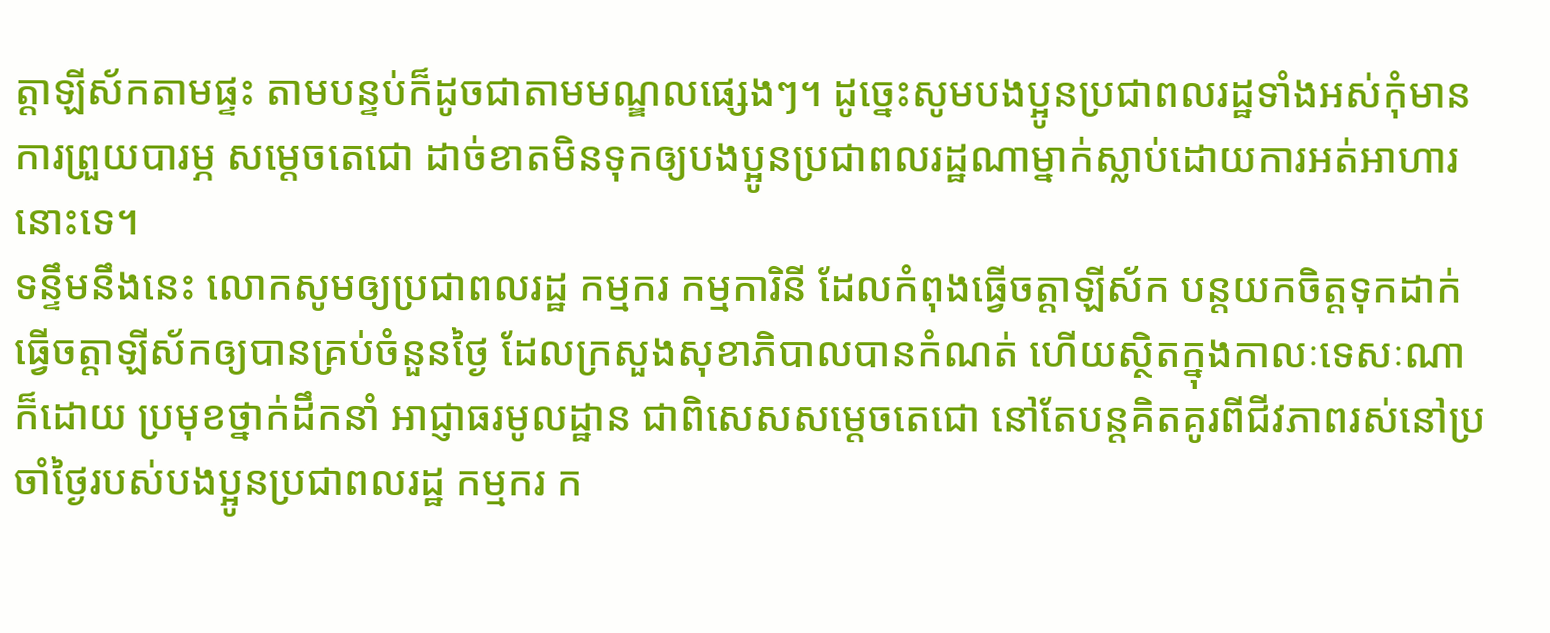ត្តាឡីស័កតាមផ្ទះ តាមបន្ទប់ក៏ដូចជាតាមមណ្ឌលផ្សេងៗ។ ដូច្នេះសូមបងប្អូនប្រជាពលរដ្ឋទាំងអស់កុំមានការព្រួយបារម្ភ សម្តេចតេជោ ដាច់ខាតមិនទុកឲ្យបងប្អូនប្រជាពលរដ្ឋណាម្នាក់ស្លាប់ដោយការអត់អាហារនោះទេ។
ទន្ទឹមនឹងនេះ លោកសូមឲ្យប្រជាពលរដ្ឋ កម្មករ កម្មការិនី ដែលកំពុងធ្វើចត្តាឡីស័ក បន្តយកចិត្តទុកដាក់ធ្វើចត្តាឡីស័កឲ្យបានគ្រប់ចំនួនថ្ងៃ ដែលក្រសួងសុខាភិបាលបានកំណត់ ហើយស្ថិតក្នុងកាលៈទេសៈណាក៏ដោយ ប្រមុខថ្នាក់ដឹកនាំ អាជ្ញាធរមូលដ្ឋាន ជាពិសេសសម្តេចតេជោ នៅតែបន្តគិតគូរពីជីវភាពរស់នៅប្រចាំថ្ងៃរបស់បងប្អូនប្រជាពលរដ្ឋ កម្មករ ក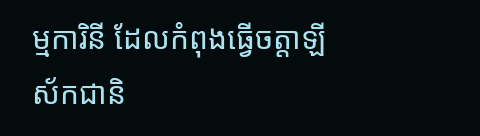ម្មការិនី ដែលកំពុងធ្វើចត្តាឡីស័កជានិ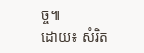ច្ច៕
ដោយ៖ សំរិត